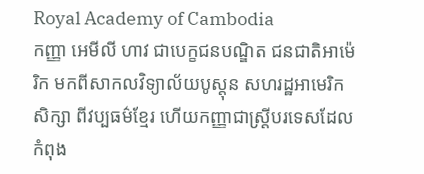Royal Academy of Cambodia
កញ្ញា អេមីលី ហាវ ជាបេក្ខជនបណ្ឌិត ជនជាតិអាម៉េរិក មកពីសាកលវិទ្យាល័យបូស្តុន សហរដ្ឋអាមេរិក សិក្សា ពីវប្បធម៌ខ្មែរ ហើយកញ្ញាជាស្រ្តីបរទេសដែលកំពុង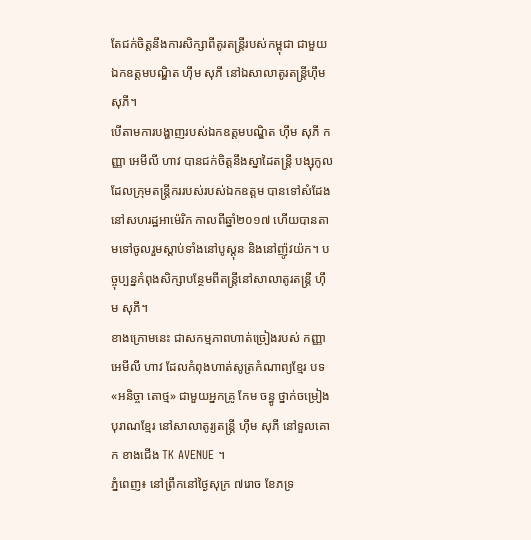តែជក់ចិត្តនឹងការសិក្សាពីតូរតន្ត្រីរបស់កម្ពុជា ជាមួយឯកឧត្តមបណ្ឌិត ហ៊ឹម សុភី នៅឯសាលាតូរតន្ត្រីហ៊ឹមសុភី។
បើតាមការបង្ហាញរបស់ឯកឧត្តមបណ្ឌិត ហ៊ឹម សុភី កញ្ញា អេមីលី ហាវ បានជក់ចិត្តនឹងស្នាដៃតន្ត្រី បង្សុកូល ដែលក្រុមតន្ត្រីកររបស់របស់ឯកឧត្តម បានទៅសំដែងនៅសហរដ្ឋអាម៉េរិក កាលពីឆ្នាំ២០១៧ ហើយបានតាមទៅចូលរួមស្តាប់ទាំងនៅបូស្តុន និងនៅញ៉ូវយ៉ក។ បច្ចុប្បន្នកំពុងសិក្សាបន្ថែមពីតន្ត្រីនៅសាលាតូរតន្ត្រី ហ៊ឹម សុភី។
ខាងក្រោមនេះ ជាសកម្មភាពហាត់ច្រៀងរបស់ កញ្ញា អេមីលី ហាវ ដែលកំពុងហាត់សូត្រកំណាព្យខ្មែរ បទ «អនិច្ចា តោថ្ម» ជាមួយអ្នកគ្រូ កែម ចន្ធូ ថ្នាក់ចម្រៀងបុរាណខ្មែរ នៅសាលាតូរ្យតន្រ្តី ហុឹម សុភី នៅទួលគោក ខាងជើង TK AVENUE ។
ភ្នំពេញ៖ នៅព្រឹកនៅថ្ងៃសុក្រ ៧រោច ខែភទ្រ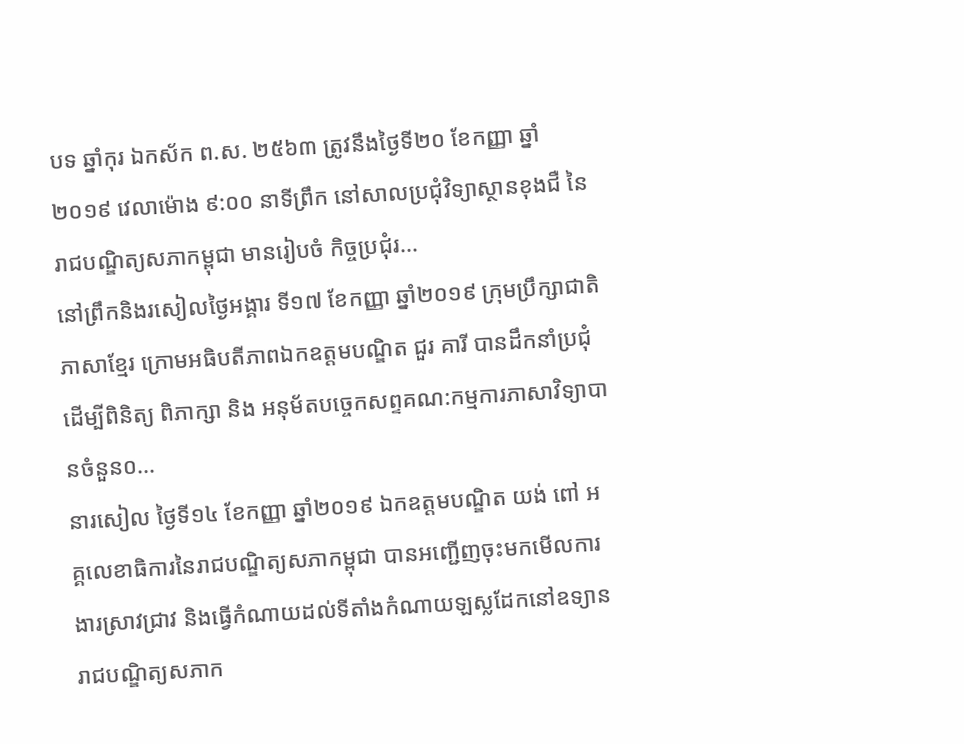បទ ឆ្នាំកុរ ឯកស័ក ព.ស. ២៥៦៣ ត្រូវនឹងថ្ងៃទី២០ ខែកញ្ញា ឆ្នាំ២០១៩ វេលាម៉ោង ៩:០០ នាទីព្រឹក នៅសាលប្រជុំវិទ្យាស្ថានខុងជឺ នៃរាជបណ្ឌិត្យសភាកម្ពុជា មានរៀបចំ កិច្ចប្រជុំរ...
នៅព្រឹកនិងរសៀលថ្ងៃអង្គារ ទី១៧ ខែកញ្ញា ឆ្នាំ២០១៩ ក្រុមប្រឹក្សាជាតិភាសាខ្មែរ ក្រោមអធិបតីភាពឯកឧត្តមបណ្ឌិត ជួរ គារី បានដឹកនាំប្រជុំដើម្បីពិនិត្យ ពិភាក្សា និង អនុម័តបច្ចេកសព្ទគណ:កម្មការភាសាវិទ្យាបានចំនួន០...
នារសៀល ថ្ងៃទី១៤ ខែកញ្ញា ឆ្នាំ២០១៩ ឯកឧត្តមបណ្ឌិត យង់ ពៅ អគ្គលេខាធិការនៃរាជបណ្ឌិត្យសភាកម្ពុជា បានអញ្ជើញចុះមកមើលការងារស្រាវជ្រាវ និងធ្វើកំណាយដល់ទីតាំងកំណាយឡស្លដែកនៅឧទ្យានរាជបណ្ឌិត្យសភាក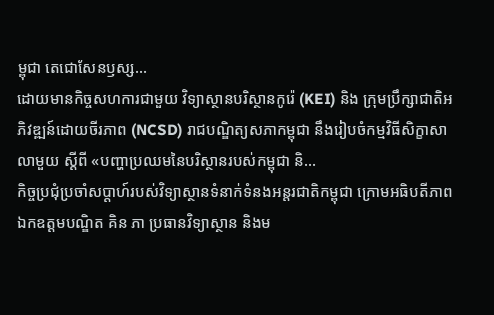ម្ពុជា តេជោសែនឫស្ស...
ដោយមានកិច្ចសហការជាមួយ វិទ្យាស្ថានបរិស្ថានកូរ៉េ (KEI) និង ក្រុមប្រឹក្សាជាតិអភិវឌ្ឍន៍ដោយចីរភាព (NCSD) រាជបណ្ឌិត្យសភាកម្ពុជា នឹងរៀបចំកម្មវិធីសិក្ខាសាលាមួយ ស្តីពី «បញ្ហាប្រឈមនៃបរិស្ថានរបស់កម្ពុជា និ...
កិច្ចប្រជុំប្រចាំសប្តាហ៍របស់វិទ្យាស្ថានទំនាក់ទំនងអន្តរជាតិកម្ពុជា ក្រោមអធិបតីភាពឯកឧត្តមបណ្ឌិត គិន ភា ប្រធានវិទ្យាស្ថាន និងម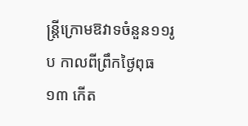ន្ត្រីក្រោមឱវាទចំនួន១១រូប កាលពីព្រឹកថ្ងៃពុធ ១៣ កើត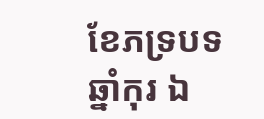ខែភទ្របទ ឆ្នាំកុរ ឯ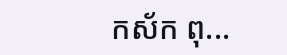កស័ក ពុ...